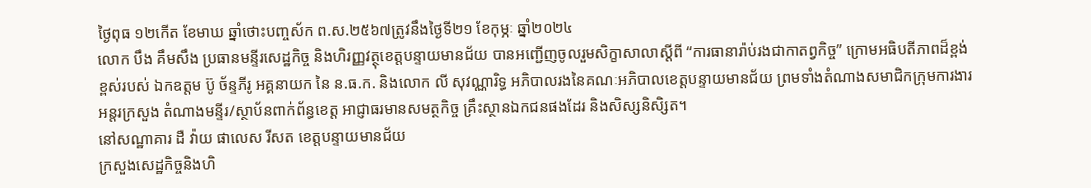ថ្ងៃពុធ ១២កើត ខែមាឃ ឆ្នាំថោះបញ្ចស័ក ព.ស.២៥៦៧ត្រូវនឹងថ្ងៃទី២១ ខែកុម្ភៈ ឆ្នាំ២០២៤
លោក បឹង គឹមសឹង ប្រធានមន្ទីរសេដ្ឋកិច្ច និងហិរញ្ញវត្ថុខេត្តបន្ទាយមានជ័យ បានអញ្ជើញចូលរួមសិក្ខាសាលាស្ដីពី “ការធានារ៉ាប់រងជាកាតព្វកិច្ច” ក្រោមអធិបតីភាពដ៏ខ្ពង់ខ្ពស់របស់ ឯកឧត្តម ប៊ូ ច័ន្ទភីរូ អគ្គនាយក នៃ ន.ធ.ក. និងលោក លី សុវណ្ណារិទ្ធ អភិបាលរងនៃគណៈអភិបាលខេត្តបន្ទាយមានជ័យ ព្រមទាំងតំណាងសមាជិកក្រុមការងារអន្តរក្រសួង តំណាងមន្ទីរ/ស្ថាប័នពាក់ព័ន្ធខេត្ត អាជ្ញាធរមានសមត្ថកិច្ច គ្រឹះស្ថានឯកជនផងដែរ និងសិស្សនិសិ្សត។
នៅសណ្ឋាគារ ដឺ វ៉ាយ ផាលេស រីសត ខេត្តបន្ទាយមានជ័យ
ក្រសួងសេដ្ឋកិច្ចនិងហិ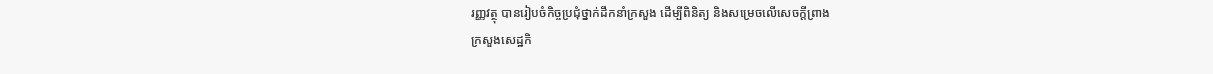រញ្ញវត្ថុ បានរៀបចំកិច្ចប្រជុំថ្នាក់ដឹកនាំក្រសួង ដើម្បីពិនិត្យ និងសម្រេចលើសេចក្តីព្រាង
ក្រសួងសេដ្ឋកិ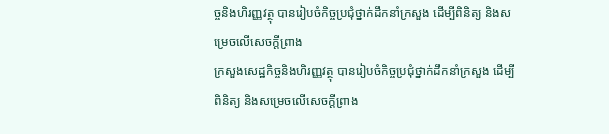ច្ចនិងហិរញ្ញវត្ថុ បានរៀបចំកិច្ចប្រជុំថ្នាក់ដឹកនាំក្រសួង ដើម្បីពិនិត្យ និងសម្រេចលើសេចក្តីព្រាង
ក្រសួងសេដ្ឋកិច្ចនិងហិរញ្ញវត្ថុ បានរៀបចំកិច្ចប្រជុំថ្នាក់ដឹកនាំក្រសួង ដើម្បីពិនិត្យ និងសម្រេចលើសេចក្តីព្រាង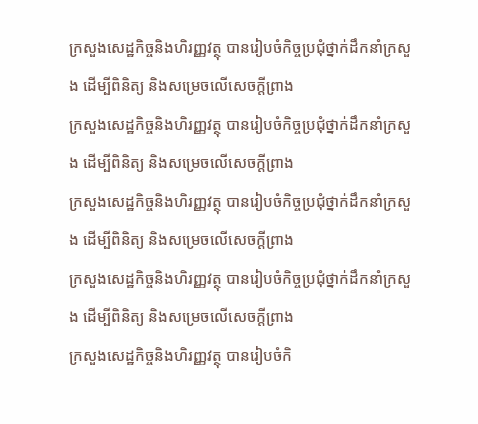ក្រសួងសេដ្ឋកិច្ចនិងហិរញ្ញវត្ថុ បានរៀបចំកិច្ចប្រជុំថ្នាក់ដឹកនាំក្រសួង ដើម្បីពិនិត្យ និងសម្រេចលើសេចក្តីព្រាង
ក្រសួងសេដ្ឋកិច្ចនិងហិរញ្ញវត្ថុ បានរៀបចំកិច្ចប្រជុំថ្នាក់ដឹកនាំក្រសួង ដើម្បីពិនិត្យ និងសម្រេចលើសេចក្តីព្រាង
ក្រសួងសេដ្ឋកិច្ចនិងហិរញ្ញវត្ថុ បានរៀបចំកិច្ចប្រជុំថ្នាក់ដឹកនាំក្រសួង ដើម្បីពិនិត្យ និងសម្រេចលើសេចក្តីព្រាង
ក្រសួងសេដ្ឋកិច្ចនិងហិរញ្ញវត្ថុ បានរៀបចំកិច្ចប្រជុំថ្នាក់ដឹកនាំក្រសួង ដើម្បីពិនិត្យ និងសម្រេចលើសេចក្តីព្រាង
ក្រសួងសេដ្ឋកិច្ចនិងហិរញ្ញវត្ថុ បានរៀបចំកិ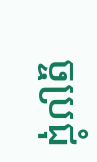ច្ចប្រជុំ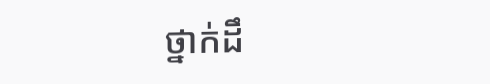ថ្នាក់ដឹ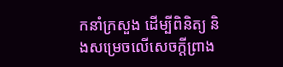កនាំក្រសួង ដើម្បីពិនិត្យ និងសម្រេចលើសេចក្តីព្រាង